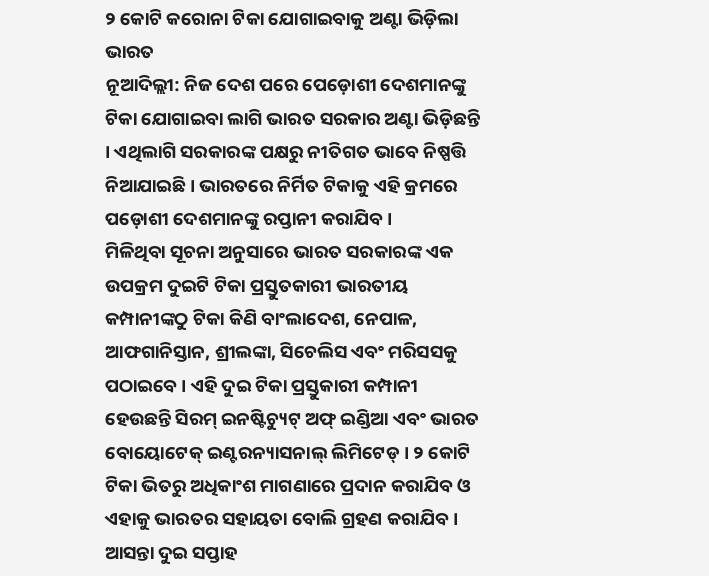୨ କୋଟି କରୋନା ଟିକା ଯୋଗାଇବାକୁ ଅଣ୍ଟା ଭିଡ଼ିଲା ଭାରତ
ନୂଆଦିଲ୍ଲୀ: ନିଜ ଦେଶ ପରେ ପେଡ଼ୋଶୀ ଦେଶମାନଙ୍କୁ ଟିକା ଯୋଗାଇବା ଲାଗି ଭାରତ ସରକାର ଅଣ୍ଟା ଭିଡ଼ିଛନ୍ତି । ଏଥିଲାଗି ସରକାରଙ୍କ ପକ୍ଷରୁ ନୀତିଗତ ଭାବେ ନିଷ୍ପତ୍ତି ନିଆଯାଇଛି । ଭାରତରେ ନିର୍ମିତ ଟିକାକୁ ଏହି କ୍ରମରେ ପଡ଼ୋଶୀ ଦେଶମାନଙ୍କୁ ରପ୍ତାନୀ କରାଯିବ ।
ମିଳିଥିବା ସୂଚନା ଅନୁସାରେ ଭାରତ ସରକାରଙ୍କ ଏକ ଉପକ୍ରମ ଦୁଇଟି ଟିକା ପ୍ରସ୍ତୁତକାରୀ ଭାରତୀୟ କମ୍ପାନୀଙ୍କଠୁ ଟିକା କିଣି ବାଂଲାଦେଶ, ନେପାଳ, ଆଫଗାନିସ୍ତାନ, ଶ୍ରୀଲଙ୍କା, ସିଚେଲିସ ଏବଂ ମରିସସକୁ ପଠାଇବେ । ଏହି ଦୁଇ ଟିକା ପ୍ରସ୍ତୁକାରୀ କମ୍ପାନୀ ହେଉଛନ୍ତି ସିରମ୍ ଇନଷ୍ଟିଚ୍ୟୁଟ୍ ଅଫ୍ ଇଣ୍ଡିଆ ଏବଂ ଭାରତ ବୋୟୋଟେକ୍ ଇଣ୍ଟରନ୍ୟାସନାଲ୍ ଲିମିଟେଡ୍ । ୨ କୋଟି ଟିକା ଭିତରୁ ଅଧିକାଂଶ ମାଗଣାରେ ପ୍ରଦାନ କରାଯିବ ଓ ଏହାକୁ ଭାରତର ସହାୟତା ବୋଲି ଗ୍ରହଣ କରାଯିବ ।
ଆସନ୍ତା ଦୁଇ ସପ୍ତାହ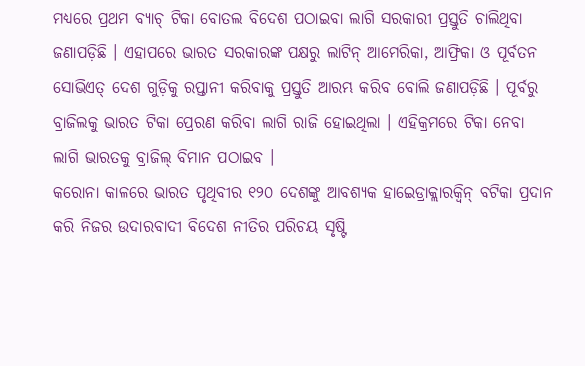ମଧ୍ୟରେ ପ୍ରଥମ ବ୍ୟାଚ୍ ଟିକା ବୋତଲ ବିଦେଶ ପଠାଇବା ଲାଗି ସରକାରୀ ପ୍ରସ୍ତୁତି ଚାଲିଥିବା ଜଣାପଡ଼ିଛି । ଏହାପରେ ଭାରତ ସରକାରଙ୍କ ପକ୍ଷରୁ ଲାଟିନ୍ ଆମେରିକା, ଆଫ୍ରିକା ଓ ପୂର୍ବତନ ସୋଭିଏତ୍ ଦେଶ ଗୁଡ଼ିକୁ ରପ୍ତାନୀ କରିବାକୁ ପ୍ରସ୍ତୁତି ଆରମ୍ଭ କରିବ ବୋଲି ଜଣାପଡ଼ିଛି । ପୂର୍ବରୁ ବ୍ରାଜିଲକୁ ଭାରତ ଟିକା ପ୍ରେରଣ କରିବା ଲାଗି ରାଜି ହୋଇଥିଲା । ଏହିକ୍ରମରେ ଟିକା ନେବା ଲାଗି ଭାରତକୁ ବ୍ରାଜିଲ୍ ବିମାନ ପଠାଇବ ।
କରୋନା କାଳରେ ଭାରତ ପୃଥିବୀର ୧୨୦ ଦେଶଙ୍କୁ ଆବଶ୍ୟକ ହାଇେଡ୍ରାକ୍ଲାରକ୍ୱିନ୍ ବଟିକା ପ୍ରଦାନ କରି ନିଜର ଉଦାରବାଦୀ ବିଦେଶ ନୀତିର ପରିଚୟ ସୃଷ୍ଟି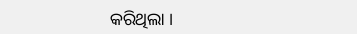କରିଥିଲା ।